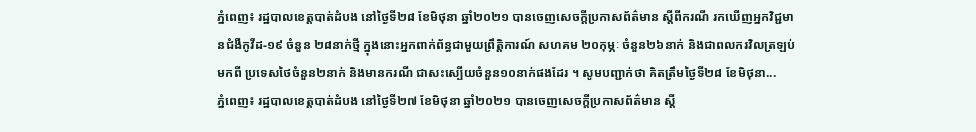ភ្នំពេញ៖ រដ្ឋបាលខេត្តបាត់ដំបង នៅថ្ងៃទី២៨ ខែមិថុនា ឆ្នាំ២០២១ បានចេញសេចក្ដីប្រកាសព័ត៌មាន ស្ដីពីករណី រកឃើញអ្នកវិជ្ជមានជំងឺកូវីដ-១៩ ចំនួន ២៨នាក់ថ្មី ក្នុងនោះអ្នកពាក់ព័ន្ធជាមួយព្រឹត្តិការណ៍ សហគម ២០កុម្ភៈ ចំនួន២៦នាក់ និងជាពលករវិលត្រឡប់មកពី ប្រទេសថៃចំនួន២នាក់ និងមានករណី ជាសះស្បើយចំនួន១០នាក់ផងដែរ ។ សូមបញ្ជាក់ថា គិតត្រឹមថ្ងៃទី២៨ ខែមិថុនា...
ភ្នំពេញ៖ រដ្ឋបាលខេត្តបាត់ដំបង នៅថ្ងៃទី២៧ ខែមិថុនា ឆ្នាំ២០២១ បានចេញសេចក្ដីប្រកាសព័ត៌មាន ស្ដី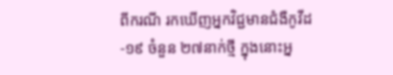ពីករណី រកឃើញអ្នកវិជ្ជមានជំងឺកូវីដ-១៩ ចំនួន ២៧នាក់ថ្មី ក្នុងនោះអ្ន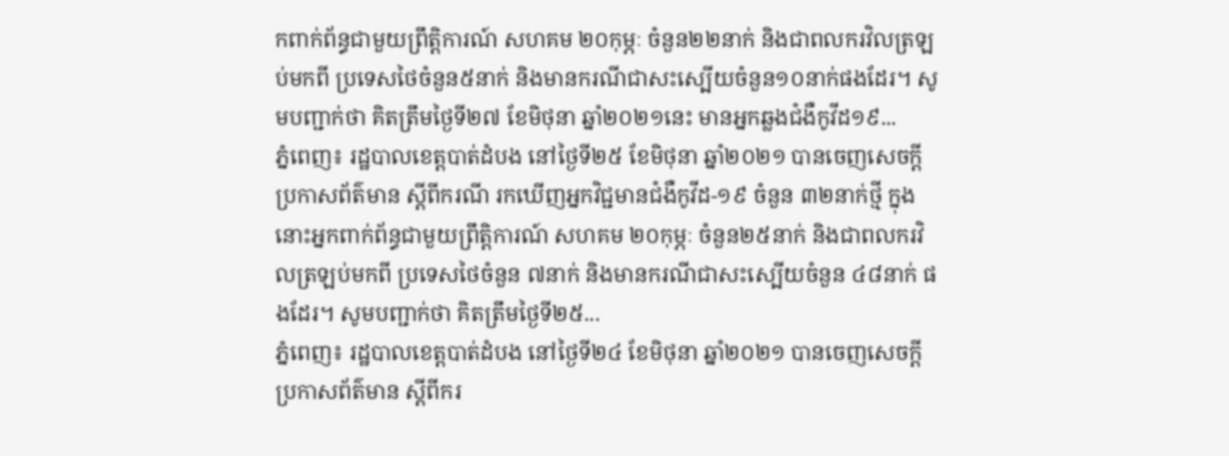កពាក់ព័ន្ធជាមួយព្រឹត្តិការណ៍ សហគម ២០កុម្ភៈ ចំនួន២២នាក់ និងជាពលករវិលត្រឡប់មកពី ប្រទេសថៃចំនួន៥នាក់ និងមានករណីជាសះស្បើយចំនួន១០នាក់ផងដែរ។ សូមបញ្ជាក់ថា គិតត្រឹមថ្ងៃទី២៧ ខែមិថុនា ឆ្នាំ២០២១នេះ មានអ្នកឆ្លងជំងឺកូវីដ១៩...
ភ្នំពេញ៖ រដ្ឋបាលខេត្តបាត់ដំបង នៅថ្ងៃទី២៥ ខែមិថុនា ឆ្នាំ២០២១ បានចេញសេចក្ដីប្រកាសព័ត៌មាន ស្ដីពីករណី រកឃើញអ្នកវិជ្ជមានជំងឺកូវីដ-១៩ ចំនួន ៣២នាក់ថ្មី ក្នុងនោះអ្នកពាក់ព័ន្ធជាមួយព្រឹត្តិការណ៍ សហគម ២០កុម្ភៈ ចំនួន២៥នាក់ និងជាពលករវិលត្រឡប់មកពី ប្រទេសថៃចំនួន ៧នាក់ និងមានករណីជាសះស្បើយចំនួន ៤៨នាក់ ផងដែរ។ សូមបញ្ជាក់ថា គិតត្រឹមថ្ងៃទី២៥...
ភ្នំពេញ៖ រដ្ឋបាលខេត្តបាត់ដំបង នៅថ្ងៃទី២៤ ខែមិថុនា ឆ្នាំ២០២១ បានចេញសេចក្ដីប្រកាសព័ត៌មាន ស្ដីពីករ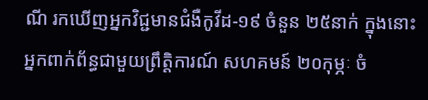ណី រកឃើញអ្នកវិជ្ជមានជំងឺកូវីដ-១៩ ចំនួន ២៥នាក់ ក្នុងនោះអ្នកពាក់ព័ន្ធជាមួយព្រឹត្តិការណ៍ សហគមន៍ ២០កុម្ភៈ ចំ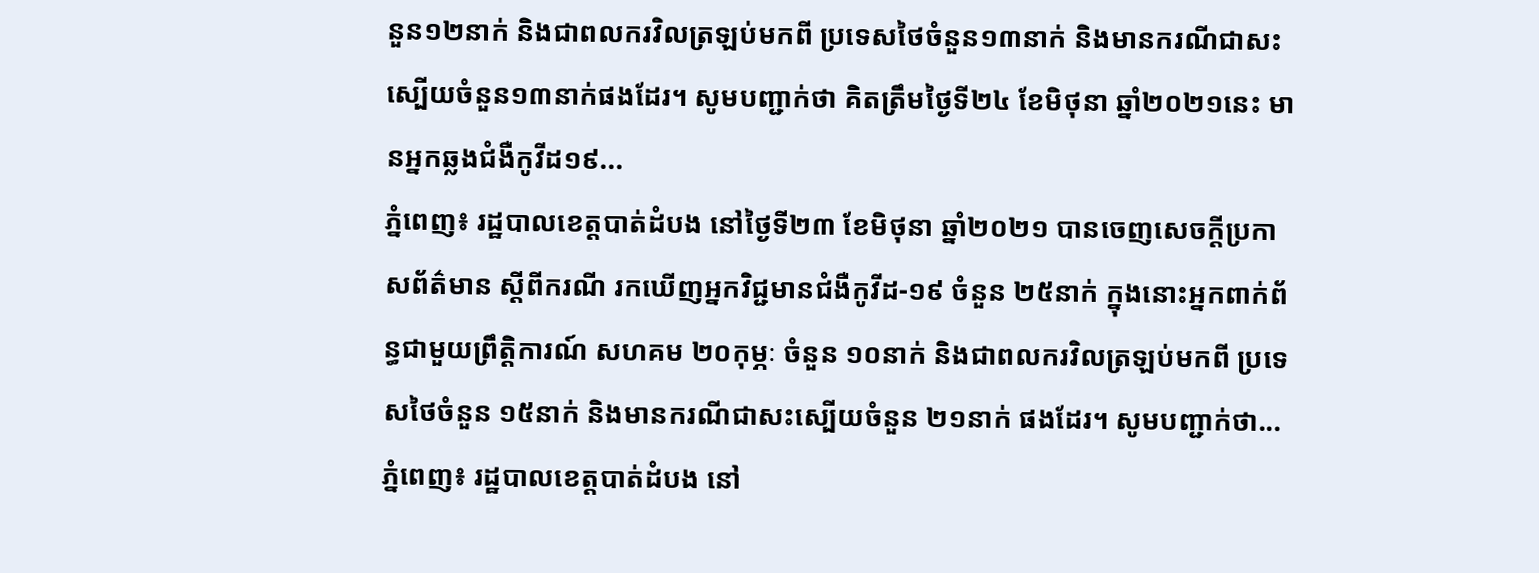នួន១២នាក់ និងជាពលករវិលត្រឡប់មកពី ប្រទេសថៃចំនួន១៣នាក់ និងមានករណីជាសះស្បើយចំនួន១៣នាក់ផងដែរ។ សូមបញ្ជាក់ថា គិតត្រឹមថ្ងៃទី២៤ ខែមិថុនា ឆ្នាំ២០២១នេះ មានអ្នកឆ្លងជំងឺកូវីដ១៩...
ភ្នំពេញ៖ រដ្ឋបាលខេត្តបាត់ដំបង នៅថ្ងៃទី២៣ ខែមិថុនា ឆ្នាំ២០២១ បានចេញសេចក្ដីប្រកាសព័ត៌មាន ស្ដីពីករណី រកឃើញអ្នកវិជ្ជមានជំងឺកូវីដ-១៩ ចំនួន ២៥នាក់ ក្នុងនោះអ្នកពាក់ព័ន្ធជាមួយព្រឹត្តិការណ៍ សហគម ២០កុម្ភៈ ចំនួន ១០នាក់ និងជាពលករវិលត្រឡប់មកពី ប្រទេសថៃចំនួន ១៥នាក់ និងមានករណីជាសះស្បើយចំនួន ២១នាក់ ផងដែរ។ សូមបញ្ជាក់ថា...
ភ្នំពេញ៖ រដ្ឋបាលខេត្តបាត់ដំបង នៅ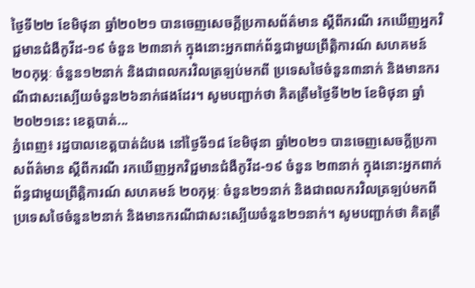ថ្ងៃទី២២ ខែមិថុនា ឆ្នាំ២០២១ បានចេញសេចក្ដីប្រកាសព័ត៌មាន ស្ដីពីករណី រកឃើញអ្នកវិជ្ជមានជំងឺកូវីដ-១៩ ចំនួន ២៣នាក់ ក្នុងនោះអ្នកពាក់ព័ន្ធជាមួយព្រឹត្តិការណ៍ សហគមន៍ ២០កុម្ភៈ ចំនួន១២នាក់ និងជាពលករវិលត្រឡប់មកពី ប្រទេសថៃចំនួន៣នាក់ និងមានករណីជាសះស្បើយចំនួន២៦នាក់ផងដែរ។ សូមបញ្ជាក់ថា គិតត្រឹមថ្ងៃទី២២ ខែមិថុនា ឆ្នាំ២០២១នេះ ខេត្តបាត់...
ភ្នំពេញ៖ រដ្ឋបាលខេត្តបាត់ដំបង នៅថ្ងៃទី១៨ ខែមិថុនា ឆ្នាំ២០២១ បានចេញសេចក្ដីប្រកាសព័ត៌មាន ស្ដីពីករណី រកឃើញអ្នកវិជ្ជមានជំងឺកូវីដ-១៩ ចំនួន ២៣នាក់ ក្នុងនោះអ្នកពាក់ព័ន្ធជាមួយព្រឹត្តិការណ៍ សហគមន៍ ២០កុម្ភៈ ចំនួន២១នាក់ និងជាពលករវិលត្រឡប់មកពី ប្រទេសថៃចំនួន២នាក់ និងមានករណីជាសះស្បើយចំនួន២១នាក់។ សូមបញ្ជាក់ថា គិតត្រឹ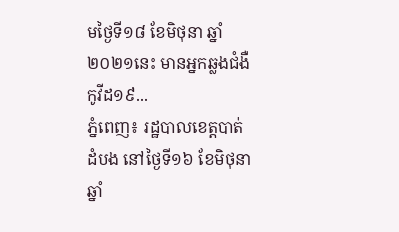មថ្ងៃទី១៨ ខែមិថុនា ឆ្នាំ២០២១នេះ មានអ្នកឆ្លងជំងឺកូវីដ១៩...
ភ្នំពេញ៖ រដ្ឋបាលខេត្តបាត់ដំបង នៅថ្ងៃទី១៦ ខែមិថុនា ឆ្នាំ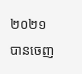២០២១ បានចេញ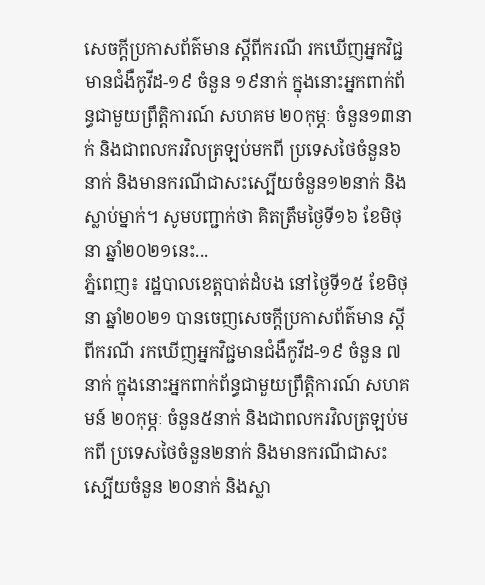សេចក្ដីប្រកាសព័ត៌មាន ស្ដីពីករណី រកឃើញអ្នកវិជ្ជមានជំងឺកូវីដ-១៩ ចំនួន ១៩នាក់ ក្នុងនោះអ្នកពាក់ព័ន្ធជាមួយព្រឹត្តិការណ៍ សហគម ២០កុម្ភៈ ចំនួន១៣នាក់ និងជាពលករវិលត្រឡប់មកពី ប្រទេសថៃចំនួន៦នាក់ និងមានករណីជាសះស្បើយចំនួន១២នាក់ និងស្លាប់ម្នាក់។ សូមបញ្ជាក់ថា គិតត្រឹមថ្ងៃទី១៦ ខែមិថុនា ឆ្នាំ២០២១នេះ...
ភ្នំពេញ៖ រដ្ឋបាលខេត្តបាត់ដំបង នៅថ្ងៃទី១៥ ខែមិថុនា ឆ្នាំ២០២១ បានចេញសេចក្ដីប្រកាសព័ត៌មាន ស្ដីពីករណី រកឃើញអ្នកវិជ្ជមានជំងឺកូវីដ-១៩ ចំនួន ៧នាក់ ក្នុងនោះអ្នកពាក់ព័ន្ធជាមួយព្រឹត្តិការណ៍ សហគមន៍ ២០កុម្ភៈ ចំនួន៥នាក់ និងជាពលករវិលត្រឡប់មកពី ប្រទេសថៃចំនួន២នាក់ និងមានករណីជាសះស្បើយចំនួន ២០នាក់ និងស្លា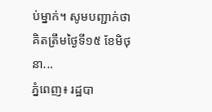ប់ម្នាក់។ សូមបញ្ជាក់ថា គិតត្រឹមថ្ងៃទី១៥ ខែមិថុនា...
ភ្នំពេញ៖ រដ្ឋបា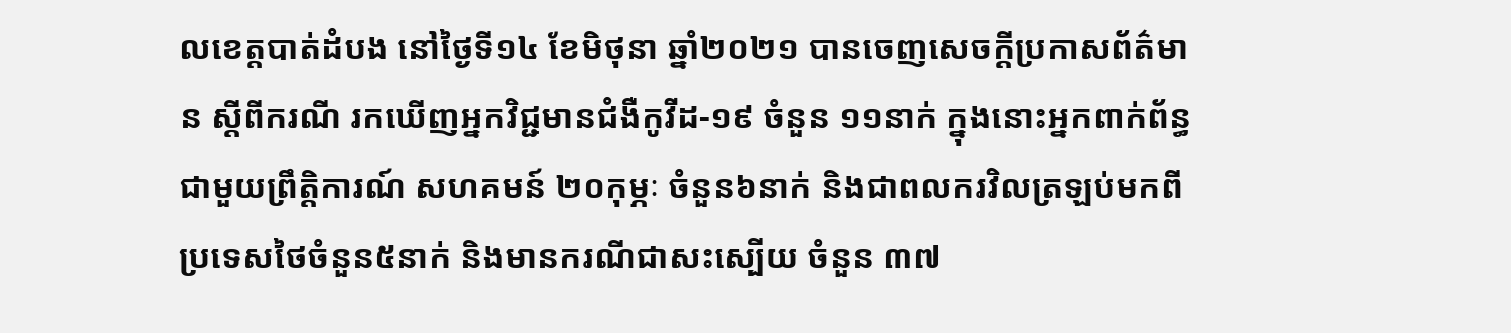លខេត្តបាត់ដំបង នៅថ្ងៃទី១៤ ខែមិថុនា ឆ្នាំ២០២១ បានចេញសេចក្ដីប្រកាសព័ត៌មាន ស្ដីពីករណី រកឃើញអ្នកវិជ្ជមានជំងឺកូវីដ-១៩ ចំនួន ១១នាក់ ក្នុងនោះអ្នកពាក់ព័ន្ធ ជាមួយព្រឹត្តិការណ៍ សហគមន៍ ២០កុម្ភៈ ចំនួន៦នាក់ និងជាពលករវិលត្រឡប់មកពី ប្រទេសថៃចំនួន៥នាក់ និងមានករណីជាសះស្បើយ ចំនួន ៣៧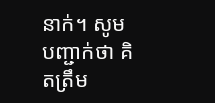នាក់។ សូមបញ្ជាក់ថា គិតត្រឹម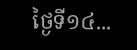ថ្ងៃទី១៤...